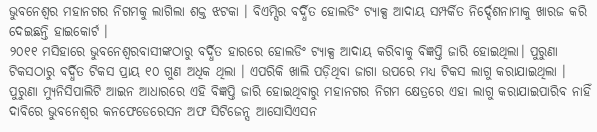ଭୁବନେଶ୍ୱର ମହାନଗର ନିଗମକୁ ଲାଗିଲା ଶକ୍ତ ଝଟକା । ବିଏମ୍ସିର ବର୍ଦ୍ଧିତ ହୋଲଡିଂ ଟ୍ୟାକ୍ସ ଆଦାୟ ସମ୍ପର୍କିତ ନିର୍ଦ୍ଦେଶନାମାକୁ ଖାରଜ କରି ଦେଇଛନ୍ତି ହାଇକୋର୍ଟ ।
୨୦୧୧ ମସିହାରେ ଭୁବନେଶ୍ୱରବାସୀଙ୍କଠାରୁ ବର୍ଦ୍ଧିତ ହାରରେ ହୋଲଡିଂ ଟ୍ୟାକ୍ସ ଆଦାୟ କରିବାକୁ ବିଜ୍ଞପ୍ତି ଜାରି ହୋଇଥିଲା। ପୁରୁଣା ଟିକସଠାରୁ ବର୍ଦ୍ଧିତ ଟିକସ ପ୍ରାୟ ୧୦ ଗୁଣ ଅଧିକ ଥିଲା । ଏପରିକି ଖାଲି ପଡ଼ିଥିବା ଜାଗା ଉପରେ ମଧ୍ୟ ଟିକସ ଲାଗୁ କରାଯାଇଥିଲା ।
ପୁରୁଣା ମ୍ୟୁନିସିପାଲିଟି ଆଇନ ଆଧାରରେ ଏହି ବିଜ୍ଞପ୍ତି ଜାରି ହୋଇଥିବାରୁ ମହାନଗର ନିଗମ କ୍ଷେତ୍ରରେ ଏହା ଲାଗୁ କରାଯାଇପାରିବ ନାହିଁ ଦାବିରେ ଭୁବନେଶ୍ୱର କନଫେଡେରେସନ ଅଫ ସିଟିଜେନ୍ସ ଆସୋସିଏସନ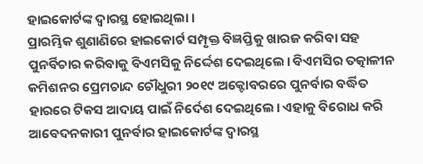ହାଇକୋର୍ଟଙ୍କ ଦ୍ୱାରସ୍ଥ ହୋଇଥିଲା।
ପ୍ରାରମ୍ଭିକ ଶୁଣାଣିରେ ହାଇକୋର୍ଟ ସମ୍ପୃକ୍ତ ବିଜ୍ଞପ୍ତିକୁ ଖାରଜ କରିବା ସହ ପୁନର୍ବିଚାର କରିବାକୁ ବିଏମସିକୁ ନିର୍ଦ୍ଦେଶ ଦେଇଥିଲେ। ବିଏମସିର ତତ୍କାଳୀନ କମିଶନର ପ୍ରେମଚାନ୍ଦ ଚୌଧୁରୀ ୨୦୧୯ ଅକ୍ଟୋବରରେ ପୁନର୍ବାର ବର୍ଦ୍ଧିତ ହାରରେ ଟିକସ ଆଦାୟ ପାଇଁ ନିର୍ଦେଶ ଦେଇଥିଲେ। ଏହାକୁ ବିରୋଧ କରି ଆବେଦନକାରୀ ପୁନର୍ବାର ହାଇକୋର୍ଟଙ୍କ ଦ୍ୱାରସ୍ଥ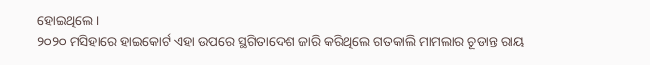ହୋଇଥିଲେ।
୨୦୨୦ ମସିହାରେ ହାଇକୋର୍ଟ ଏହା ଉପରେ ସ୍ଥଗିତାଦେଶ ଜାରି କରିଥିଲେ ଗତକାଲି ମାମଲାର ଚୂଡାନ୍ତ ରାୟ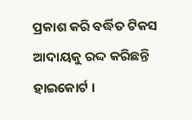ପ୍ରକାଶ କରି ବର୍ଦ୍ଧିତ ଟିକସ ଆଦାୟକୁ ରଦ୍ଦ କରିଛନ୍ତି ହାଇକୋର୍ଟ ।